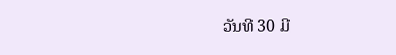ວັນທີ 30 ມີ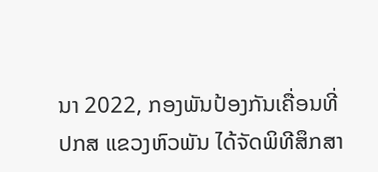ນາ 2022, ກອງພັນປ້ອງກັນເຄື່ອນທີ່ ປກສ ແຂວງຫົວພັນ ໄດ້ຈັດພິທີສຶກສາ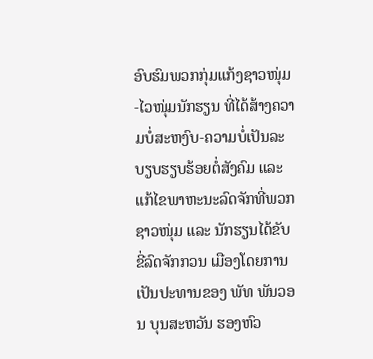ອົບຮົມພວກກຸ່ມແກ້ງຊາວໜຸ່ມ-ໄວໜຸ່ມນັກຮຽນ ທີ່ໄດ້ສ້າງຄວາມບໍ່ສະຫງົບ-ຄວາມບໍ່ເປັນລະບຽບຮຽບຮ້ອຍຕໍ່ສັງຄົມ ແລະ ແກ້ໄຂພາຫະນະລົດຈັກທີ່ພວກຊາວໜຸ່ມ ແລະ ນັກຮຽນໄດ້ຂັບຂີ່ລົດຈັກກວນ ເມືອງໂດຍການເປັນປະທານຂອງ ພັທ ພັນວອນ ບຸນສະຫວັນ ຮອງຫົວ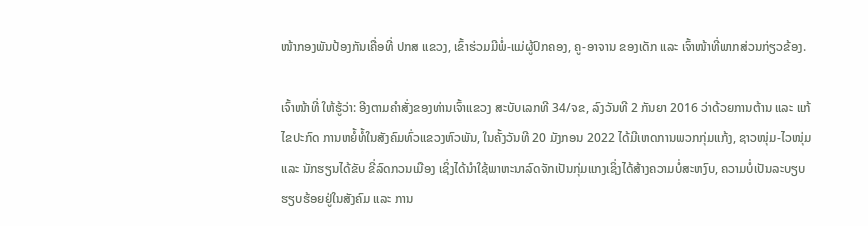ໜ້າກອງພັນປ້ອງກັນເຄື່ອທີ່ ປກສ ແຂວງ, ເຂົ້າຮ່ວມມີພໍ່-ແມ່ຜູ້ປົກຄອງ, ຄູ-ອາຈານ ຂອງເດັກ ແລະ ເຈົ້າໜ້າທີ່ພາກສ່ວນກ່ຽວຂ້ອງ.

ເຈົ້າໜ້າທີ່ ໃຫ້ຮູ້ວ່າ: ອີງຕາມຄຳສັ່ງຂອງທ່ານເຈົ້າແຂວງ ສະບັບເລກທີ 34/ຈຂ, ລົງວັນທີ 2 ກັນຍາ 2016 ວ່າດ້ວຍການຕ້ານ ແລະ ແກ້ໄຂປະກົດ ການຫຍໍ້ທໍ້ໃນສັງຄົມທົ່ວແຂວງຫົວພັນ, ໃນຄັ້ງວັນທີ 20 ມັງກອນ 2022 ໄດ້ມີເຫດການພວກກຸ່ມແກ້ງ, ຊາວໜຸ່ມ-ໄວໜຸ່ມ ແລະ ນັກຮຽນໄດ້ຂັບ ຂີ່ລົດກວນເມືອງ ເຊິ່ງໄດ້ນຳໃຊ້ພາຫະນາລົດຈັກເປັນກຸ່ມແກງເຊິ່ງໄດ້ສ້າງຄວາມບໍ່ສະຫງົບ, ຄວາມບໍ່ເປັນລະບຽບຮຽບຮ້ອຍຢູ່ໃນສັງຄົມ ແລະ ການ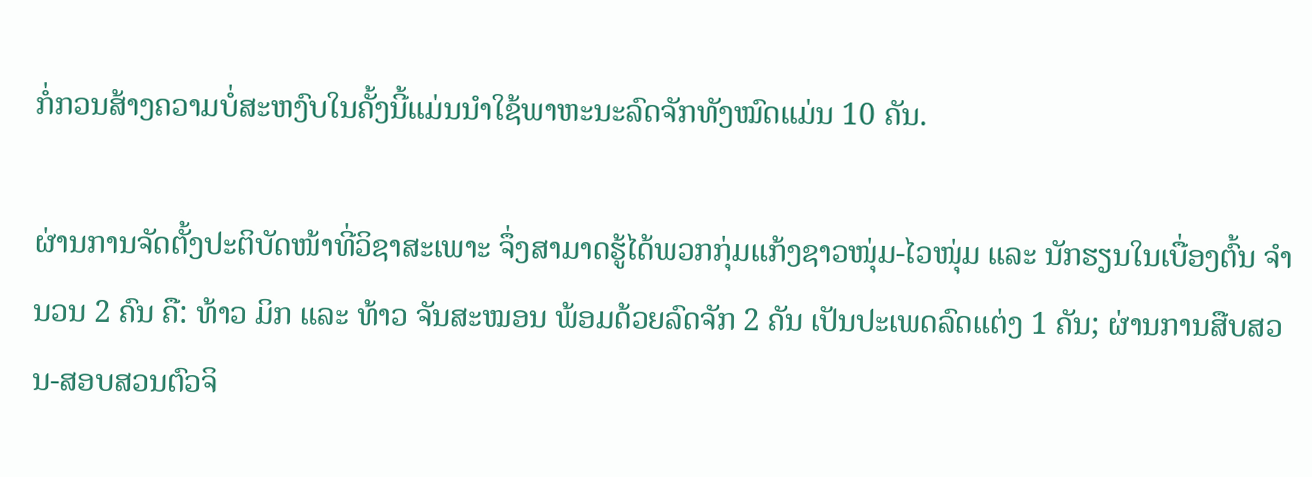ກໍ່ກວນສ້າງຄວາມບໍ່ສະຫງົບໃນຄັ້ງນີ້ແມ່ນນຳໃຊ້ພາຫະນະລົດຈັກທັງໝົດແມ່ນ 10 ຄັນ.

ຜ່ານການຈັດຕັ້ງປະຕິບັດໜ້າທີ່ວິຊາສະເພາະ ຈຶ່ງສາມາດຮູ້ໄດ້ພວກກຸ່ມແກ້ງຊາວໜຸ່ມ-ໄວໜຸ່ມ ແລະ ນັກຮຽນໃນເບື່ອງຕົ້ນ ຈຳນວນ 2 ຄົນ ຄື: ທ້າວ ມິກ ແລະ ທ້າວ ຈັນສະໝອນ ພ້ອມດ້ວຍລົດຈັກ 2 ຄັນ ເປັນປະເພດລົດແຕ່ງ 1 ຄັນ; ຜ່ານການສືບສວນ-ສອບສວນຕົວຈິ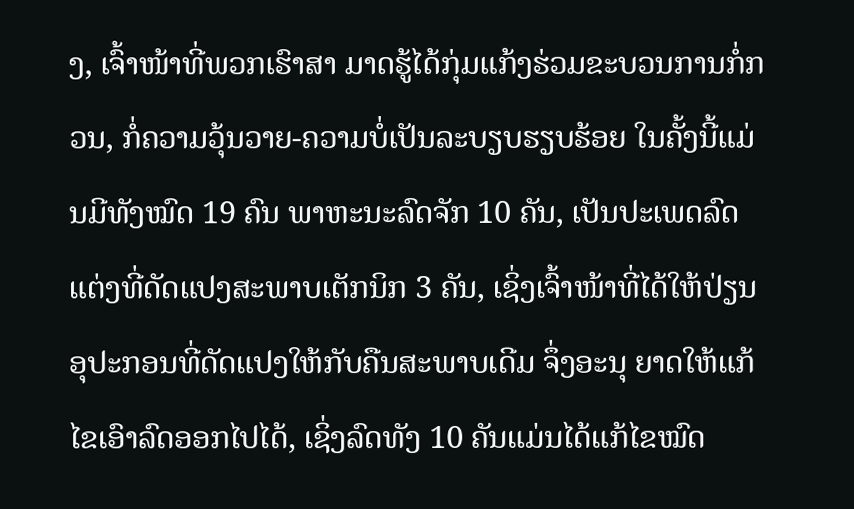ງ, ເຈົ້າໜ້າທີ່ພວກເຮົາສາ ມາດຮູ້ໄດ້ກຸ່ມແກ້ງຮ່ວມຂະບວນການກໍ່ກວນ, ກໍ່ຄວາມວຸ້ນວາຍ-ຄວາມບໍ່ເປັນລະບຽບຮຽບຮ້ອຍ ໃນຄັ້ງນີ້ແມ່ນມີທັງໝົດ 19 ຄົນ ພາຫະນະລົດຈັກ 10 ຄັນ, ເປັນປະເພດລົດແຕ່ງທີ່ດັດແປງສະພາບເຕັກນິກ 3 ຄັນ, ເຊິ່ງເຈົ້າໜ້າທີ່ໄດ້ໃຫ້ປ່ຽນອຸປະກອນທີ່ດັດແປງໃຫ້ກັບຄືນສະພາບເດີມ ຈຶ່ງອະນຸ ຍາດໃຫ້ແກ້ໄຂເອົາລົດອອກໄປໄດ້, ເຊິ່ງລົດທັງ 10 ຄັນແມ່ນໄດ້ແກ້ໄຂໝົດ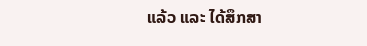ແລ້ວ ແລະ ໄດ້ສຶກສາ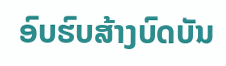ອົບຮົບສ້າງບົດບັນ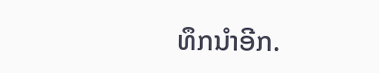ທຶກນຳອີກ.